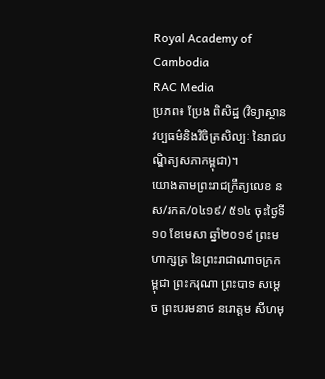Royal Academy of Cambodia
RAC Media
ប្រភព៖ ប្រែង ពិសិដ្ឋ (វិទ្យាស្ថានវប្បធម៌និងវិចិត្រសិល្បៈ នៃរាជបណ្ឌិត្យសភាកម្ពុជា)។
យោងតាមព្រះរាជក្រឹត្យលេខ នស/រកត/០៤១៩/ ៥១៤ ចុះថ្ងៃទី១០ ខែមេសា ឆ្នាំ២០១៩ ព្រះមហាក្សត្រ នៃព្រះរាជាណាចក្រកម្ពុជា ព្រះករុណា ព្រះបាទ សម្តេច ព្រះបរមនាថ នរោត្តម សីហមុ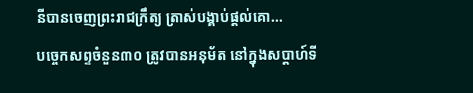នីបានចេញព្រះរាជក្រឹត្យ ត្រាស់បង្គាប់ផ្តល់គោ...
បច្ចេកសព្ទចំនួន៣០ ត្រូវបានអនុម័ត នៅក្នុងសប្តាហ៍ទី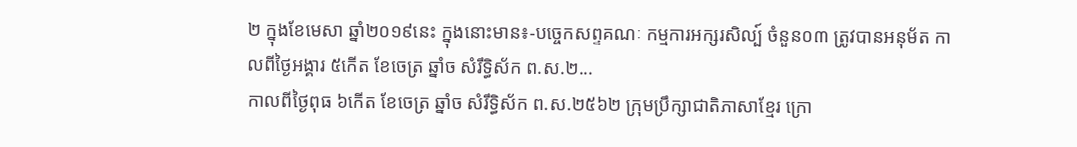២ ក្នុងខែមេសា ឆ្នាំ២០១៩នេះ ក្នុងនោះមាន៖-បច្ចេកសព្ទគណៈ កម្មការអក្សរសិល្ប៍ ចំនួន០៣ ត្រូវបានអនុម័ត កាលពីថ្ងៃអង្គារ ៥កើត ខែចេត្រ ឆ្នាំច សំរឹទ្ធិស័ក ព.ស.២...
កាលពីថ្ងៃពុធ ៦កេីត ខែចេត្រ ឆ្នាំច សំរឹទ្ធិស័ក ព.ស.២៥៦២ ក្រុមប្រឹក្សាជាតិភាសាខ្មែរ ក្រោ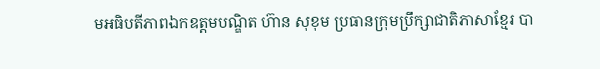មអធិបតីភាពឯកឧត្តមបណ្ឌិត ហ៊ាន សុខុម ប្រធានក្រុមប្រឹក្សាជាតិភាសាខ្មែរ បា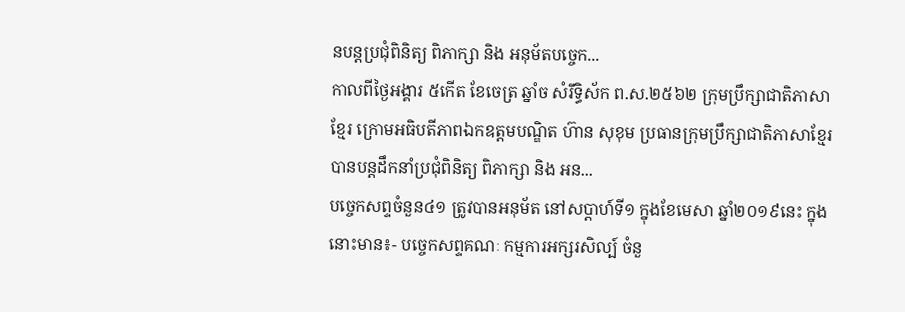នបន្តប្រជុំពិនិត្យ ពិភាក្សា និង អនុម័តបច្ចេក...
កាលពីថ្ងៃអង្គារ ៥កេីត ខែចេត្រ ឆ្នាំច សំរឹទ្ធិស័ក ព.ស.២៥៦២ ក្រុមប្រឹក្សាជាតិភាសាខ្មែរ ក្រោមអធិបតីភាពឯកឧត្តមបណ្ឌិត ហ៊ាន សុខុម ប្រធានក្រុមប្រឹក្សាជាតិភាសាខ្មែរ បានបន្តដឹកនាំប្រជុំពិនិត្យ ពិភាក្សា និង អន...
បច្ចេកសព្ទចំនួន៤១ ត្រូវបានអនុម័ត នៅសប្តាហ៍ទី១ ក្នុងខែមេសា ឆ្នាំ២០១៩នេះ ក្នុងនោះមាន៖- បច្ចេកសព្ទគណៈ កម្មការអក្សរសិល្ប៍ ចំនួ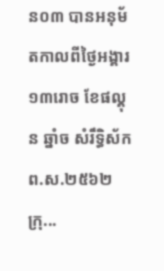ន០៣ បានអនុម័តកាលពីថ្ងៃអង្គារ ១៣រោច ខែផល្គុន ឆ្នាំច សំរឹទ្ធិស័ក ព.ស.២៥៦២ ក្រុ...